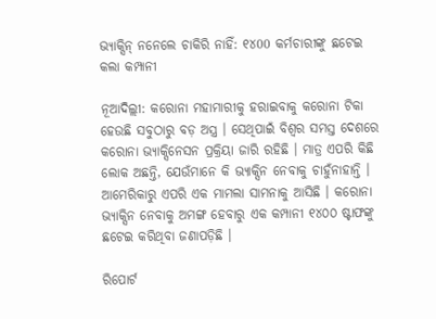ଭ୍ୟାକ୍ସିନ୍ ନନେଲେ ଚାକିରି ନାହିଁ: ୧୪00 କର୍ମଚାରୀଙ୍କୁ ଛଟେଇ କଲା କମ୍ପାନୀ

ନୂଆଦିଲ୍ଲୀ: କରୋନା ମହାମାରୀକୁ ହରାଇବାକୁ କରୋନା ଟିକା ହେଉଛି ସବୁଠାରୁ ବଡ଼ ଅସ୍ତ୍ର । ସେଥିପାଇଁ ବିଶ୍ୱର ସମସ୍ତ ଦେଶରେ କରୋନା ଭ୍ୟାକ୍ସିନେସନ ପ୍ରକ୍ରିୟା ଜାରି ରହିଛି । ମାତ୍ର ଏପରି କିଛି ଲୋକ ଅଛନ୍ତି, ଯେଉଁମାନେ କି ଭ୍ୟାକ୍ସିନ ନେବାକୁ ଚାହୁଁନାହାନ୍ତି । ଆମେରିକାରୁ ଏପରି ଏକ ମାମଲା ସାମନାକୁ ଆସିଛି । କରୋନା ଭ୍ୟାକ୍ସିନ ନେବାକୁ ଅମଙ୍ଗ ହେବାରୁ ଏକ କମ୍ପାନୀ ୧୪୦୦ ଷ୍ଟାଫଙ୍କୁ ଛଟେଇ କରିଥିବା ଜଣାପଡ଼ିଛି ।

ରିପୋର୍ଟ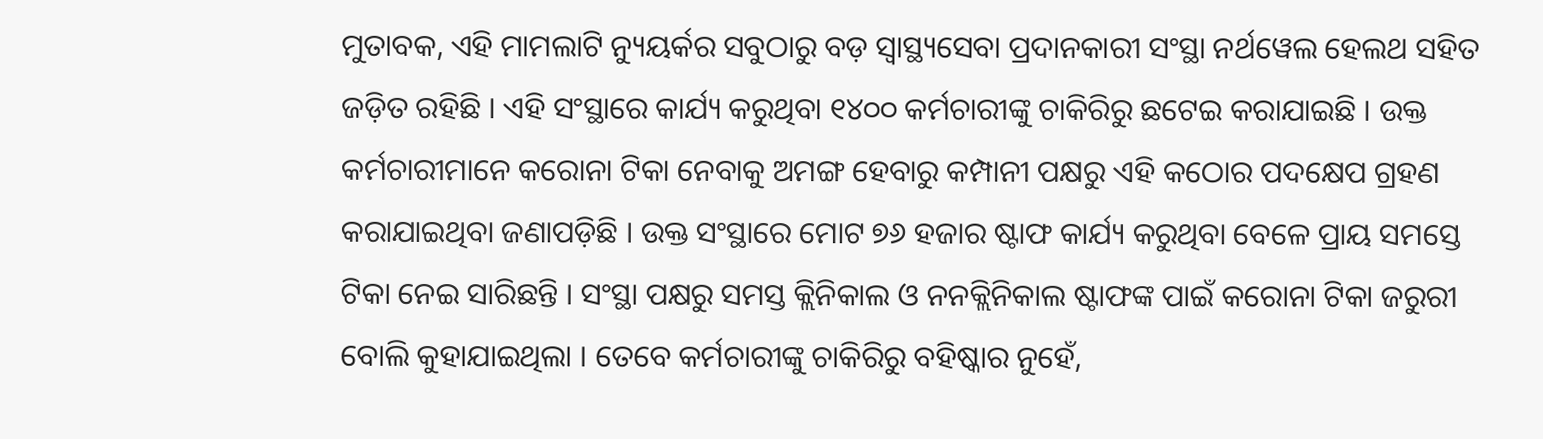ମୁତାବକ, ଏହି ମାମଲାଟି ନ୍ୟୁୟର୍କର ସବୁଠାରୁ ବଡ଼ ସ୍ୱାସ୍ଥ୍ୟସେବା ପ୍ରଦାନକାରୀ ସଂସ୍ଥା ନର୍ଥୱେଲ ହେଲଥ ସହିତ ଜଡ଼ିତ ରହିଛି । ଏହି ସଂସ୍ଥାରେ କାର୍ଯ୍ୟ କରୁଥିବା ୧୪୦୦ କର୍ମଚାରୀଙ୍କୁ ଚାକିରିରୁ ଛଟେଇ କରାଯାଇଛି । ଉକ୍ତ କର୍ମଚାରୀମାନେ କରୋନା ଟିକା ନେବାକୁ ଅମଙ୍ଗ ହେବାରୁ କମ୍ପାନୀ ପକ୍ଷରୁ ଏହି କଠୋର ପଦକ୍ଷେପ ଗ୍ରହଣ କରାଯାଇଥିବା ଜଣାପଡ଼ିଛି । ଉକ୍ତ ସଂସ୍ଥାରେ ମୋଟ ୭୬ ହଜାର ଷ୍ଟାଫ କାର୍ଯ୍ୟ କରୁଥିବା ବେଳେ ପ୍ରାୟ ସମସ୍ତେ ଟିକା ନେଇ ସାରିଛନ୍ତି । ସଂସ୍ଥା ପକ୍ଷରୁ ସମସ୍ତ କ୍ଲିନିକାଲ ଓ ନନକ୍ଲିନିକାଲ ଷ୍ଟାଫଙ୍କ ପାଇଁ କରୋନା ଟିକା ଜରୁରୀ ବୋଲି କୁହାଯାଇଥିଲା । ତେବେ କର୍ମଚାରୀଙ୍କୁ ଚାକିରିରୁ ବହିଷ୍କାର ନୁହେଁ,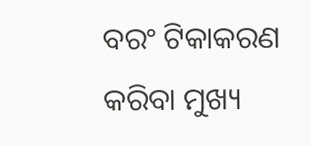ବରଂ ଟିକାକରଣ କରିବା ମୁଖ୍ୟ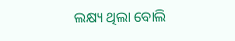ଲକ୍ଷ୍ୟ ଥିଲା ବୋଲି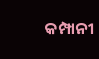କମ୍ପାନୀ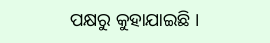ପକ୍ଷରୁ କୁହାଯାଇଛି ।